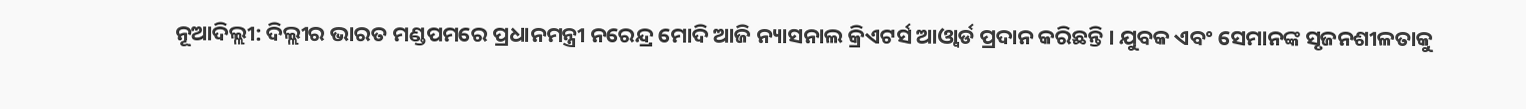ନୂଆଦିଲ୍ଲୀ: ଦିଲ୍ଲୀର ଭାରତ ମଣ୍ଡପମରେ ପ୍ରଧାନମନ୍ତ୍ରୀ ନରେନ୍ଦ୍ର ମୋଦି ଆଜି ନ୍ୟାସନାଲ କ୍ରିଏଟର୍ସ ଆଓ୍ବାର୍ଡ ପ୍ରଦାନ କରିଛନ୍ତି । ଯୁବକ ଏବଂ ସେମାନଙ୍କ ସୃଜନଶୀଳତାକୁ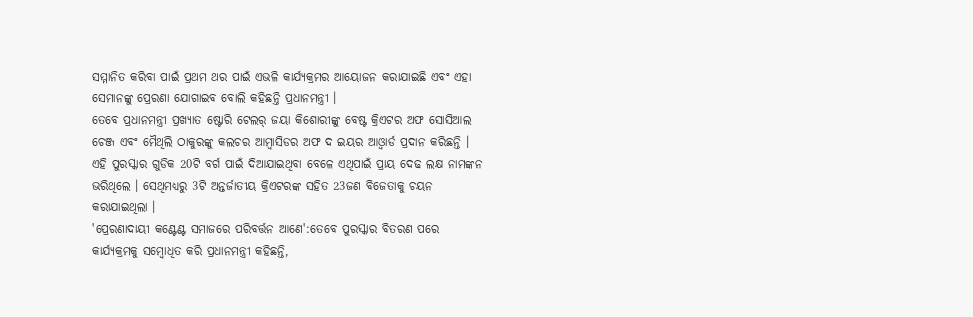ସମ୍ମାନିତ କରିବା ପାଇଁ ପ୍ରଥମ ଥର ପାଇଁ ଏଭଳି କାର୍ଯ୍ୟକ୍ରମର ଆୟୋଜନ କରାଯାଇଛି ଏବଂ ଏହା ସେମାନଙ୍କୁ ପ୍ରେରଣା ଯୋଗାଇବ ବୋଲି କହିଛନ୍ତି ପ୍ରଧାନମନ୍ତ୍ରୀ ।
ତେବେ ପ୍ରଧାନମନ୍ତ୍ରୀ ପ୍ରଖ୍ୟାତ ଷ୍ଟୋରି ଟେଲର୍ ଜୟା କିଶୋରୀଙ୍କୁ ବେଷ୍ଟ କ୍ରିଏଟର ଅଫ ସୋସିଆଲ ଚେଞ୍ଜ ଏବଂ ମୈଥିଲି ଠାକୁରଙ୍କୁ କଲଚର ଆମ୍ବାସିଡର ଅଫ ଦ ଇୟର ଆଓ୍ବାର୍ଡ ପ୍ରଦାନ କରିଛନ୍ତି । ଏହି ପୁରସ୍କାର ଗୁଡିକ 20ଟି ବର୍ଗ ପାଇଁ ଦିଆଯାଇଥିବା ବେଳେ ଏଥିପାଇଁ ପ୍ରାୟ ଦେଢ ଲକ୍ଷ ନାମଙ୍କନ ଭରିଥିଲେ । ସେଥିମଧ୍ୟରୁ 3ଟି ଅନ୍ତର୍ଜାତୀୟ କ୍ରିଏଟରଙ୍କ ସହିତ 23ଜଣ ବିଜେତାକୁ ଚୟନ କରାଯାଇଥିଲା ।
'ପ୍ରେରଣାଦାୟୀ କଣ୍ଟେଣ୍ଟ ସମାଜରେ ପରିବର୍ତ୍ତନ ଆଣେ':ତେବେ ପୁରସ୍କାର ବିତରଣ ପରେ କାର୍ଯ୍ୟକ୍ରମକୁ ସମ୍ବୋଧିତ କରି ପ୍ରଧାନମନ୍ତ୍ରୀ କହିଛନ୍ତି,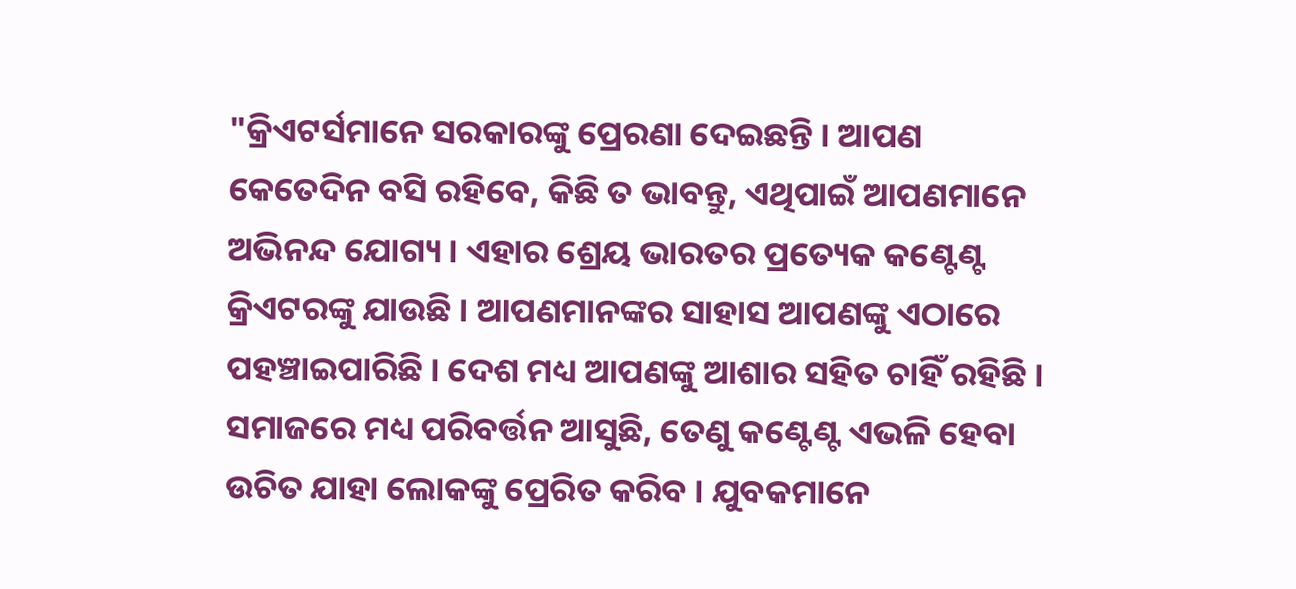"କ୍ରିଏଟର୍ସମାନେ ସରକାରଙ୍କୁ ପ୍ରେରଣା ଦେଇଛନ୍ତି । ଆପଣ କେତେଦିନ ବସି ରହିବେ, କିଛି ତ ଭାବନ୍ତୁ, ଏଥିପାଇଁ ଆପଣମାନେ ଅଭିନନ୍ଦ ଯୋଗ୍ୟ । ଏହାର ଶ୍ରେୟ ଭାରତର ପ୍ରତ୍ୟେକ କଣ୍ଟେଣ୍ଟ କ୍ରିଏଟରଙ୍କୁ ଯାଉଛି । ଆପଣମାନଙ୍କର ସାହାସ ଆପଣଙ୍କୁ ଏଠାରେ ପହଞ୍ଚାଇପାରିଛି । ଦେଶ ମଧ୍ୟ ଆପଣଙ୍କୁ ଆଶାର ସହିତ ଚାହିଁ ରହିଛି । ସମାଜରେ ମଧ୍ୟ ପରିବର୍ତ୍ତନ ଆସୁଛି, ତେଣୁ କଣ୍ଟେଣ୍ଟ ଏଭଳି ହେବା ଉଚିତ ଯାହା ଲୋକଙ୍କୁ ପ୍ରେରିତ କରିବ । ଯୁବକମାନେ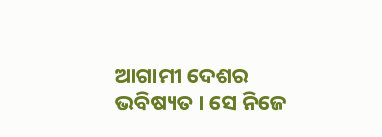ଆଗାମୀ ଦେଶର ଭବିଷ୍ୟତ । ସେ ନିଜେ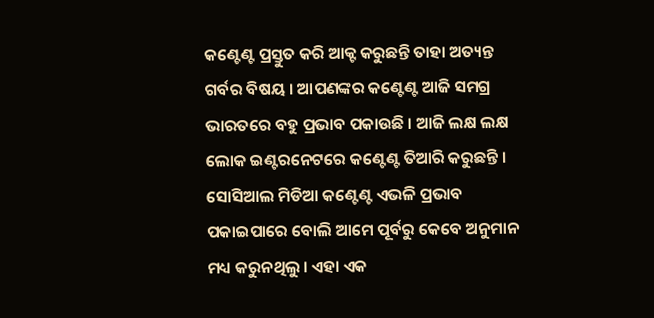କଣ୍ଟେଣ୍ଟ ପ୍ରସ୍ତୁତ କରି ଆକ୍ଟ କରୁଛନ୍ତି ତାହା ଅତ୍ୟନ୍ତ ଗର୍ବର ବିଷୟ । ଆପଣଙ୍କର କଣ୍ଟେଣ୍ଟ ଆଜି ସମଗ୍ର ଭାରତରେ ବହୁ ପ୍ରଭାବ ପକାଉଛି । ଆଜି ଲକ୍ଷ ଲକ୍ଷ ଲୋକ ଇଣ୍ଟରନେଟରେ କଣ୍ଟେଣ୍ଟ ତିଆରି କରୁଛନ୍ତି । ସୋସିଆଲ ମିଡିଆ କଣ୍ଟେଣ୍ଟ ଏଭଳି ପ୍ରଭାବ ପକାଇପାରେ ବୋଲି ଆମେ ପୂର୍ବରୁ କେବେ ଅନୁମାନ ମଧ୍ୟ କରୁନଥିଲୁ । ଏହା ଏକ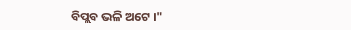ବିପ୍ଲବ ଭଳି ଅଟେ ।"